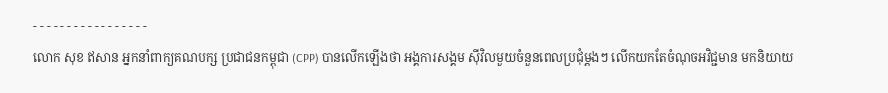- - - - - - - - - - - - - - - - -
លោក សុខ ឥសាន អ្នកនាំពាក្យគណបក្ស ប្រជាជនកម្ពុជា (CPP) បានលើកឡើងថា អង្គការសង្គម ស៊ីវិលមួយចំនួនពេលប្រជុំម្តងៗ លើកយកតែចំណុចអវិជ្ជមាន មកនិយាយ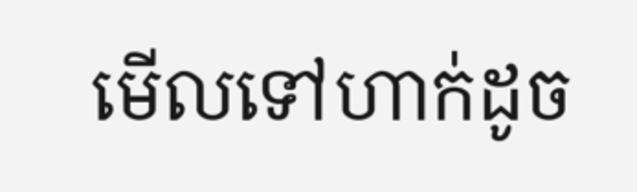មើលទៅហាក់ដូច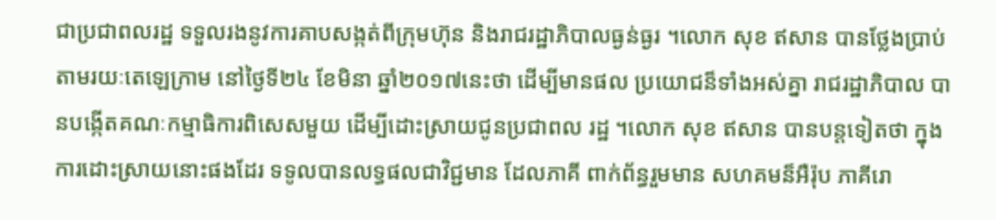ជាប្រជាពលរដ្ឋ ទទួលរងនូវការគាបសង្កត់ពីក្រុមហ៊ុន និងរាជរដ្ឋាភិបាលធ្ងន់ធ្ងរ ។លោក សុខ ឥសាន បានថ្លែងប្រាប់តាមរយៈតេឡេក្រាម នៅថ្ងៃទី២៤ ខែមិនា ឆ្នាំ២០១៧នេះថា ដើម្បីមានផល ប្រយោជន៏ទាំងអស់គ្នា រាជរដ្ឋាភិបាល បានបង្កើតគណៈកម្មាធិការពិសេសមួយ ដើម្បីដោះស្រាយជូនប្រជាពល រដ្ឋ ។លោក សុខ ឥសាន បានបន្តទៀតថា ក្នុងការដោះស្រាយនោះផងដែរ ទទូលបានលទ្ធផលជាវិជ្ជមាន ដែលភាគី ពាក់ព័ន្ធរួមមាន សហគមន៏អឺរ៉ុប ភាគីរោ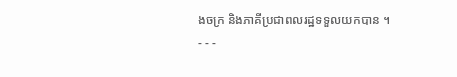ងចក្រ និងភាគីប្រជាពលរដ្ឋទទួលយកបាន ។
- - -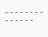- - - - - - - - - - - - - -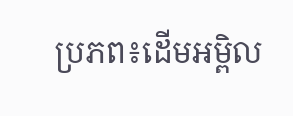ប្រភព៖ដើមអម្ពិល